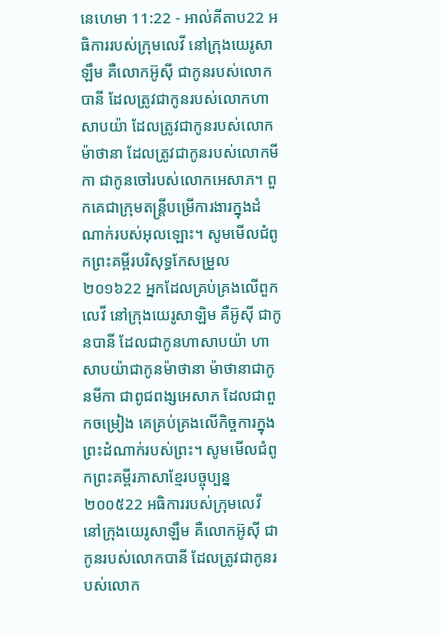នេហេមា 11:22 - អាល់គីតាប22 អធិការរបស់ក្រុមលេវី នៅក្រុងយេរូសាឡឹម គឺលោកអ៊ូស៊ី ជាកូនរបស់លោកបានី ដែលត្រូវជាកូនរបស់លោកហាសាបយ៉ា ដែលត្រូវជាកូនរបស់លោកម៉ាថានា ដែលត្រូវជាកូនរបស់លោកមីកា ជាកូនចៅរបស់លោកអេសាភ។ ពួកគេជាក្រុមតន្ដ្រីបម្រើការងារក្នុងដំណាក់របស់អុលឡោះ។ សូមមើលជំពូកព្រះគម្ពីរបរិសុទ្ធកែសម្រួល ២០១៦22 អ្នកដែលគ្រប់គ្រងលើពួកលេវី នៅក្រុងយេរូសាឡិម គឺអ៊ូស៊ី ជាកូនបានី ដែលជាកូនហាសាបយ៉ា ហាសាបយ៉ាជាកូនម៉ាថានា ម៉ាថានាជាកូនមីកា ជាពូជពង្សអេសាភ ដែលជាពួកចម្រៀង គេគ្រប់គ្រងលើកិច្ចការក្នុងព្រះដំណាក់របស់ព្រះ។ សូមមើលជំពូកព្រះគម្ពីរភាសាខ្មែរបច្ចុប្បន្ន ២០០៥22 អធិការរបស់ក្រុមលេវី នៅក្រុងយេរូសាឡឹម គឺលោកអ៊ូស៊ី ជាកូនរបស់លោកបានី ដែលត្រូវជាកូនរបស់លោក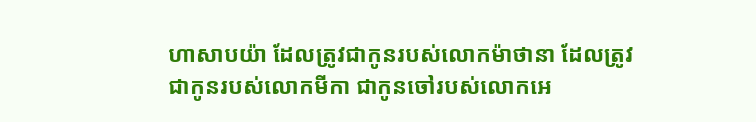ហាសាបយ៉ា ដែលត្រូវជាកូនរបស់លោកម៉ាថានា ដែលត្រូវជាកូនរបស់លោកមីកា ជាកូនចៅរបស់លោកអេ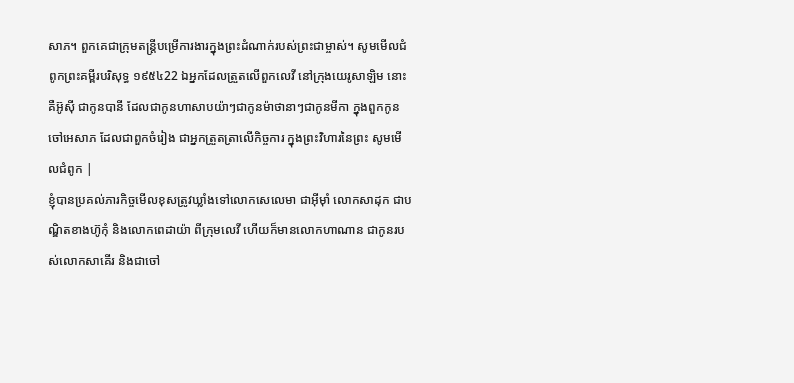សាភ។ ពួកគេជាក្រុមតន្ដ្រីបម្រើការងារក្នុងព្រះដំណាក់របស់ព្រះជាម្ចាស់។ សូមមើលជំពូកព្រះគម្ពីរបរិសុទ្ធ ១៩៥៤22 ឯអ្នកដែលត្រួតលើពួកលេវី នៅក្រុងយេរូសាឡិម នោះគឺអ៊ូស៊ី ជាកូនបានី ដែលជាកូនហាសាបយ៉ាៗជាកូនម៉ាថានាៗជាកូនមីកា ក្នុងពួកកូនចៅអេសាភ ដែលជាពួកចំរៀង ជាអ្នកត្រួតត្រាលើកិច្ចការ ក្នុងព្រះវិហារនៃព្រះ សូមមើលជំពូក |
ខ្ញុំបានប្រគល់ភារកិច្ចមើលខុសត្រូវឃ្លាំងទៅលោកសេលេមា ជាអ៊ីមុាំ លោកសាដុក ជាបណ្ឌិតខាងហ៊ូកុំ និងលោកពេដាយ៉ា ពីក្រុមលេវី ហើយក៏មានលោកហាណាន ជាកូនរបស់លោកសាគើរ និងជាចៅ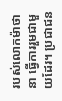របស់លោកម៉ាថានា ធ្វើការរួមជាមួយដែរ។ ប្រជាជន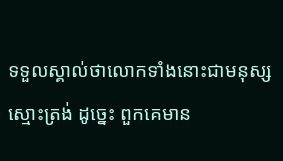ទទួលស្គាល់ថាលោកទាំងនោះជាមនុស្សស្មោះត្រង់ ដូច្នេះ ពួកគេមាន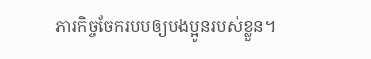ភារកិច្ចចែករបបឲ្យបងប្អូនរបស់ខ្លួន។